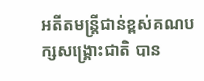អតីតមន្ត្រីជាន់ខ្ពស់គណបក្សសង្គ្រោះជាតិ បាន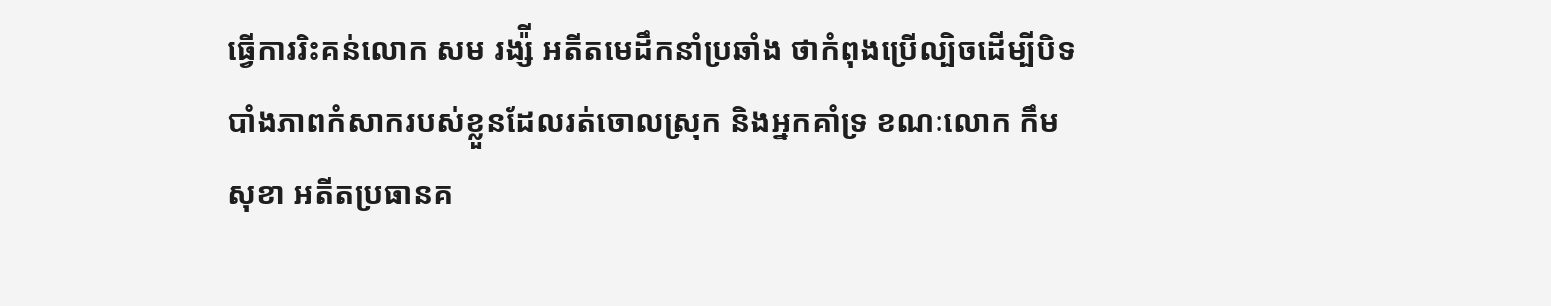ធ្វើការរិះគន់លោក សម រង្ស៉ី អតីតមេដឹកនាំប្រឆាំង ថាកំពុងប្រើល្បិចដើម្បីបិទបាំងភាពកំសាករបស់ខ្លួនដែលរត់ចោលស្រុក និងអ្នកគាំទ្រ ខណៈលោក កឹម សុខា អតីតប្រធានគ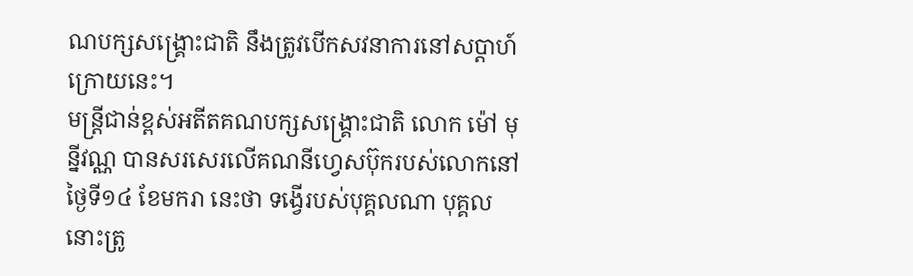ណបក្សសង្គ្រោះជាតិ នឹងត្រូវបើកសវនាការនៅសប្តាហ៍ក្រោយនេះ។
មន្ត្រីជាន់ខ្ពស់អតីតគណបក្សសង្គ្រោះជាតិ លោក ម៉ៅ មុន្នីវណ្ណ បានសរសេរលើគណនីហ្វេសប៊ុករបស់លោកនៅថ្ងៃទី១៤ ខែមករា នេះថា ទង្វើរបស់បុគ្គលណា បុគ្គលនោះត្រូ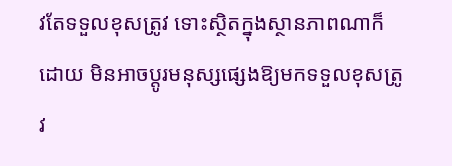វតែទទួលខុសត្រូវ ទោះស្ថិតក្នុងស្ថានភាពណាក៏ដោយ មិនអាចប្តូរមនុស្សផ្សេងឱ្យមកទទួលខុសត្រូវ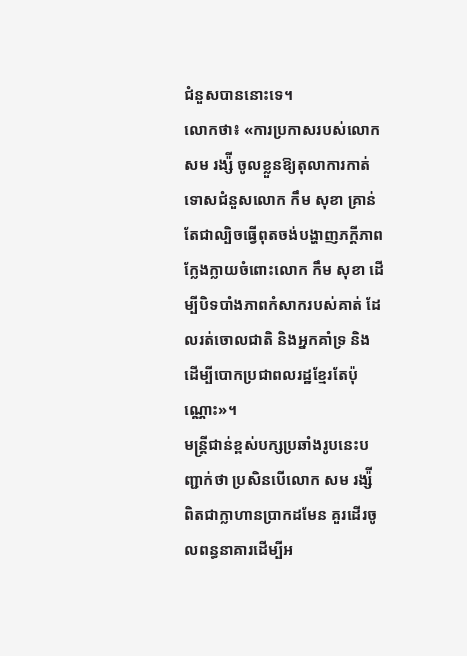ជំនួសបាននោះទេ។
លោកថា៖ «ការប្រកាសរបស់លោក សម រង្ស៉ី ចូលខ្លួនឱ្យតុលាការកាត់ទោសជំនួសលោក កឹម សុខា គ្រាន់តែជាល្បិចធ្វើពុតចង់បង្ហាញភក្ដីភាពក្លែងក្លាយចំពោះលោក កឹម សុខា ដើម្បីបិទបាំងភាពកំសាករបស់គាត់ ដែលរត់ចោលជាតិ និងអ្នកគាំទ្រ និងដើម្បីបោកប្រជាពលរដ្ឋខ្មែរតែប៉ុណ្ណោះ»។
មន្ត្រីជាន់ខ្ពស់បក្សប្រឆាំងរូបនេះបញ្ជាក់ថា ប្រសិនបើលោក សម រង្ស៉ី ពិតជាក្លាហានប្រាកដមែន គួរដើរចូលពន្ធនាគារដើម្បីអ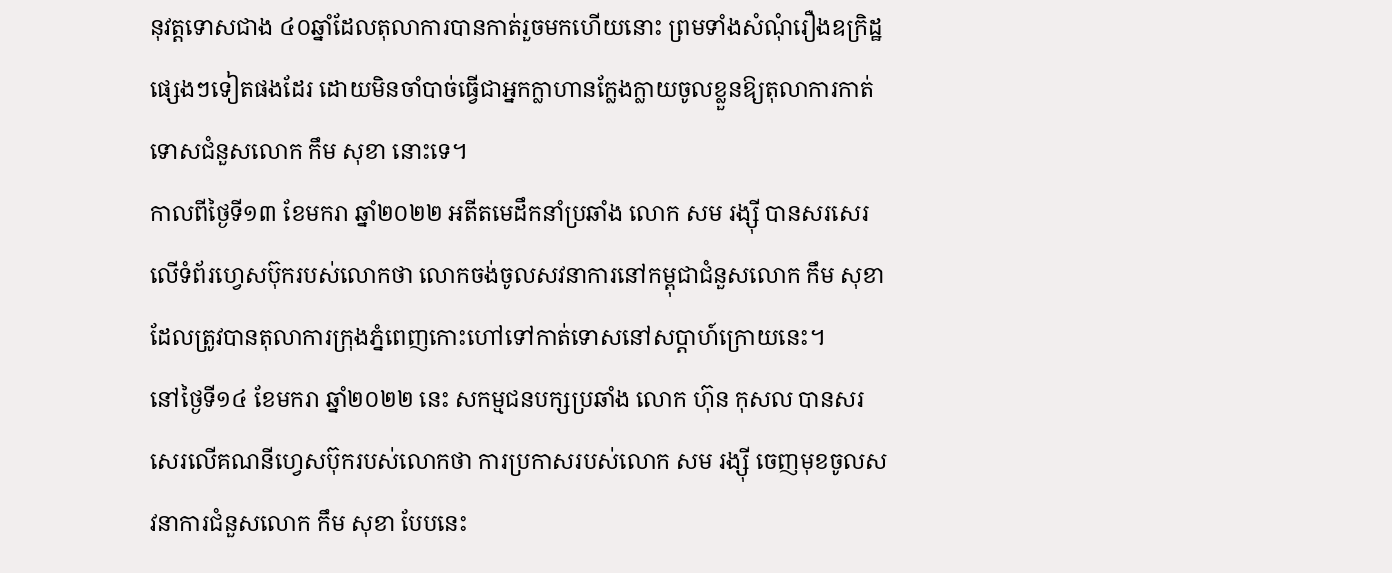នុវត្តទោសជាង ៤០ឆ្នាំដែលតុលាការបានកាត់រួចមកហើយនោះ ព្រមទាំងសំណុំរឿងឧក្រិដ្ឋផ្សេងៗទៀតផងដែរ ដោយមិនចាំបាច់ធ្វើជាអ្នកក្លាហានក្លែងក្លាយចូលខ្លួនឱ្យតុលាការកាត់ទោសជំនួសលោក កឹម សុខា នោះទេ។
កាលពីថ្ងៃទី១៣ ខែមករា ឆ្នាំ២០២២ អតីតមេដឹកនាំប្រឆាំង លោក សម រង្ស៊ី បានសរសេរលើទំព័រហ្វេសប៊ុករបស់លោកថា លោកចង់ចូលសវនាការនៅកម្ពុជាជំនួសលោក កឹម សុខា ដែលត្រូវបានតុលាការក្រុងភ្នំពេញកោះហៅទៅកាត់ទោសនៅសប្តាហ៍ក្រោយនេះ។
នៅថ្ងៃទី១៤ ខែមករា ឆ្នាំ២០២២ នេះ សកម្មជនបក្សប្រឆាំង លោក ហ៊ុន កុសល បានសរសេរលើគណនីហ្វេសប៊ុករបស់លោកថា ការប្រកាសរបស់លោក សម រង្ស៊ី ចេញមុខចូលសវនាការជំនួសលោក កឹម សុខា បែបនេះ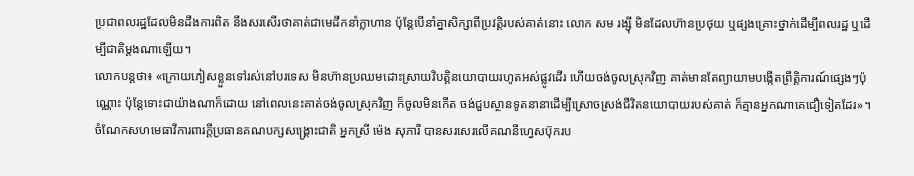ប្រជាពលរដ្ឋដែលមិនដឹងការពិត នឹងសរសើរថាគាត់ជាមេដឹកនាំក្លាហាន ប៉ុន្តែបើនាំគ្នាសិក្សាពីប្រវត្តិរបស់គាត់នោះ លោក សម រង្ស៊ី មិនដែលហ៊ានប្រថុយ ឬផ្សងគ្រោះថ្នាក់ដើម្បីពលរដ្ឋ ឬដើម្បីជាតិម្តងណាឡើយ។
លោកបន្តថា៖ «ក្រោយភៀសខ្លួនទៅរស់នៅបរទេស មិនហ៊ានប្រឈមដោះស្រាយវិបត្តិនយោបាយរហូតអស់ផ្លូវដើរ ហើយចង់ចូលស្រុកវិញ គាត់មានតែព្យាយាមបង្កើតព្រឹត្តិការណ៍ផ្សេងៗប៉ុណ្ណោះ ប៉ុន្តែទោះជាយ៉ាងណាក៏ដោយ នៅពេលនេះគាត់ចង់ចូលស្រុកវិញ ក៏ចូលមិនកើត ចង់ជួបស្ថានទូតនានាដើម្បីស្រោចស្រង់ជីវិតនយោបាយរបស់គាត់ ក៏គ្មានអ្នកណាគេជឿទៀតដែរ»។
ចំណែកសហមេធាវីការពារក្តីប្រធានគណបក្សសង្គ្រោះជាតិ អ្នកស្រី ម៉េង សុភារី បានសរសេរលើគណនីហ្វេសប៊ុករប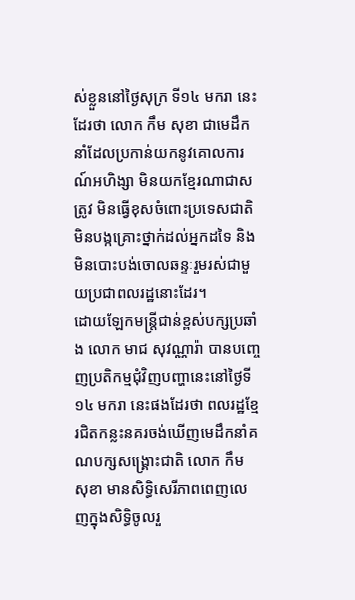ស់ខ្លួននៅថ្ងៃសុក្រ ទី១៤ មករា នេះដែរថា លោក កឹម សុខា ជាមេដឹកនាំដែលប្រកាន់យកនូវគោលការណ៍អហិង្សា មិនយកខ្មែរណាជាសត្រូវ មិនធ្វើខុសចំពោះប្រទេសជាតិ មិនបង្កគ្រោះថ្នាក់ដល់អ្នកដទៃ និងមិនបោះបង់ចោលឆន្ទៈរួមរស់ជាមួយប្រជាពលរដ្ឋនោះដែរ។
ដោយឡែកមន្ត្រីជាន់ខ្ពស់បក្សប្រឆាំង លោក មាជ សុវណ្ណារ៉ា បានបញ្ចេញប្រតិកម្មជុំវិញបញ្ហានេះនៅថ្ងៃទី១៤ មករា នេះផងដែរថា ពលរដ្ឋខ្មែរជិតកន្លះនគរចង់ឃើញមេដឹកនាំគណបក្សសង្គ្រោះជាតិ លោក កឹម សុខា មានសិទ្ធិសេរីភាពពេញលេញក្នុងសិទ្ធិចូលរួ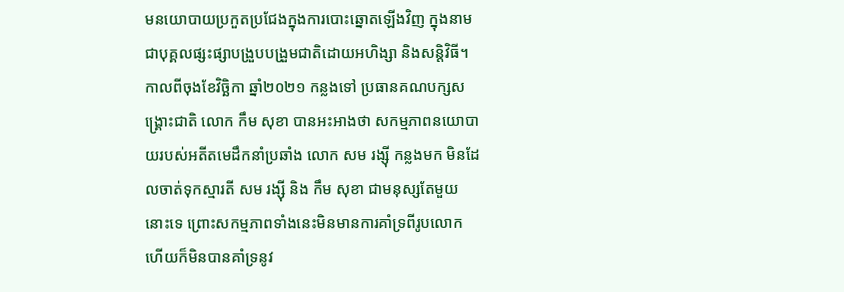មនយោបាយប្រកួតប្រជែងក្នុងការបោះឆ្នោតឡើងវិញ ក្នុងនាមជាបុគ្គលផ្សះផ្សាបង្រួបបង្រួមជាតិដោយអហិង្សា និងសន្តិវិធី។
កាលពីចុងខែវិច្ឆិកា ឆ្នាំ២០២១ កន្លងទៅ ប្រធានគណបក្សសង្គ្រោះជាតិ លោក កឹម សុខា បានអះអាងថា សកម្មភាពនយោបាយរបស់អតីតមេដឹកនាំប្រឆាំង លោក សម រង្ស៊ី កន្លងមក មិនដែលចាត់ទុកស្មារតី សម រង្ស៊ី និង កឹម សុខា ជាមនុស្សតែមួយនោះទេ ព្រោះសកម្មភាពទាំងនេះមិនមានការគាំទ្រពីរូបលោក ហើយក៏មិនបានគាំទ្រនូវ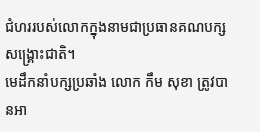ជំហររបស់លោកក្នុងនាមជាប្រធានគណបក្សសង្គ្រោះជាតិ។
មេដឹកនាំបក្សប្រឆាំង លោក កឹម សុខា ត្រូវបានអា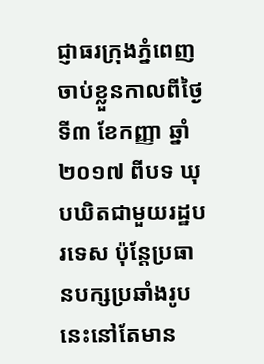ជ្ញាធរក្រុងភ្នំពេញចាប់ខ្លួនកាលពីថ្ងៃទី៣ ខែកញ្ញា ឆ្នាំ២០១៧ ពីបទ ឃុបឃិតជាមួយរដ្ឋបរទេស ប៉ុន្តែប្រធានបក្សប្រឆាំងរូបនេះនៅតែមាន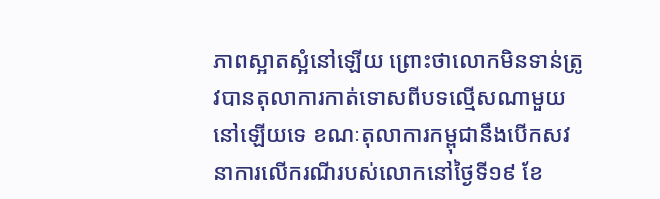ភាពស្អាតស្អំនៅឡើយ ព្រោះថាលោកមិនទាន់ត្រូវបានតុលាការកាត់ទោសពីបទល្មើសណាមួយនៅឡើយទេ ខណៈតុលាការកម្ពុជានឹងបើកសវនាការលើករណីរបស់លោកនៅថ្ងៃទី១៩ ខែ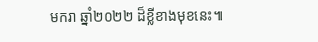មករា ឆ្នាំ២០២២ ដ៏ខ្លីខាងមុខនេះ៕